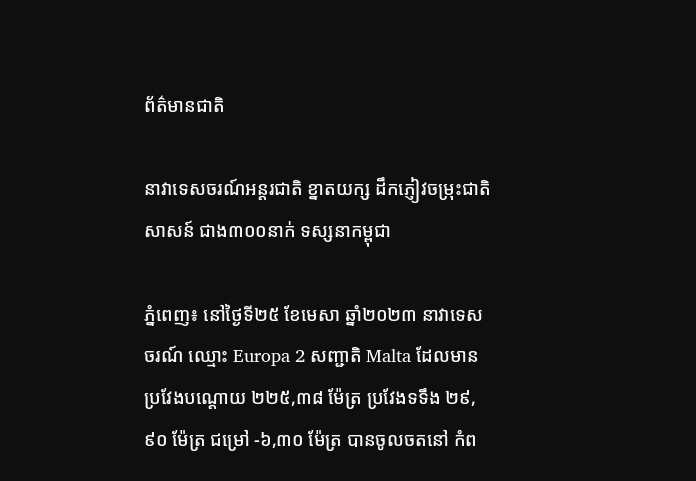ព័ត៌មានជាតិ

នាវាទេសចរណ៍អន្តរជាតិ ខ្នាតយក្ស ដឹកភ្ញៀវចម្រុះជាតិសាសន៍ ជាង៣០០នាក់ ទស្សនាកម្ពុជា

ភ្នំពេញ៖ នៅថ្ងៃទី២៥ ខែមេសា ឆ្នាំ២០២៣ នាវាទេសចរណ៍ ឈ្មោះ Europa 2 សញ្ជាតិ Malta ដែលមានប្រវែងបណ្តោយ ២២៥,៣៨ ម៉ែត្រ ប្រវែងទទឹង ២៩,៩០ ម៉ែត្រ ជម្រៅ -៦,៣០ ម៉ែត្រ បានចូលចតនៅ កំព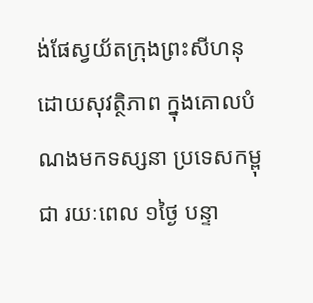ង់ផែស្វយ័តក្រុងព្រះសីហនុ ដោយសុវត្ថិភាព ក្នុងគោលបំណងមកទស្សនា ប្រទេសកម្ពុជា រយៈពេល ១ថ្ងៃ បន្ទា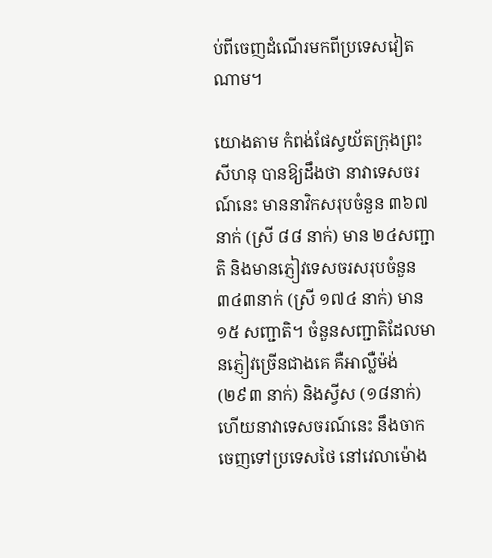ប់ពីចេញដំណើរមកពីប្រទេសវៀតណាម។

យោងតាម កំពង់ផែស្វយ័តក្រុងព្រះសីហនុ បានឱ្យដឹងថា នាវាទេសចរណ៍នេះ មាននាវិកសរុបចំនួន ៣៦៧ នាក់ (ស្រី ៨៨ នាក់) មាន ២៤សញ្ជាតិ និងមានភ្ញៀវទេសចរសរុបចំនួន៣៤៣នាក់ (ស្រី ១៧៤ នាក់) មាន ១៥ សញ្ជាតិ។ ចំនួនសញ្ជាតិដែលមានភ្ញៀវច្រើនជាងគេ គឺអាល្លឺម៉ង់ (២៩៣ នាក់) និងស្វីស (១៨នាក់) ហើយនាវាទេសចរណ៍នេះ នឹងចាកចេញទៅប្រទេសថៃ នៅវេលាម៉ោង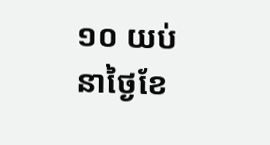១០ យប់ នាថ្ងៃខែ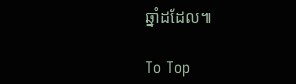ឆ្នាំដដែល៕

To Top